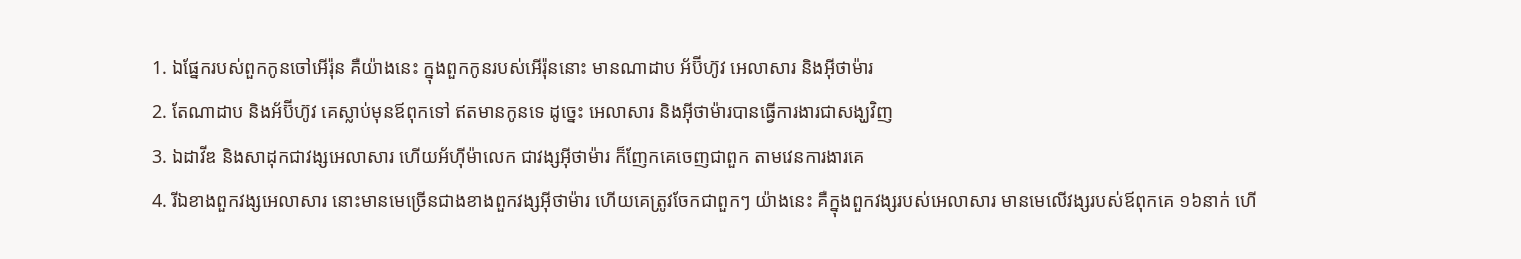1. ឯផ្នែករបស់ពួកកូនចៅអើរ៉ុន គឺយ៉ាងនេះ ក្នុងពួកកូនរបស់អើរ៉ុននោះ មានណាដាប អ័ប៊ីហ៊ូវ អេលាសារ និងអ៊ីថាម៉ារ
2. តែណាដាប និងអ័ប៊ីហ៊ូវ គេស្លាប់មុនឪពុកទៅ ឥតមានកូនទេ ដូច្នេះ អេលាសារ និងអ៊ីថាម៉ារបានធ្វើការងារជាសង្ឃវិញ
3. ឯដាវីឌ និងសាដុកជាវង្សអេលាសារ ហើយអ័ហ៊ីម៉ាលេក ជាវង្សអ៊ីថាម៉ារ ក៏ញែកគេចេញជាពួក តាមវេនការងារគេ
4. រីឯខាងពួកវង្សអេលាសារ នោះមានមេច្រើនជាងខាងពួកវង្សអ៊ីថាម៉ារ ហើយគេត្រូវចែកជាពួកៗ យ៉ាងនេះ គឺក្នុងពួកវង្សរបស់អេលាសារ មានមេលើវង្សរបស់ឪពុកគេ ១៦នាក់ ហើ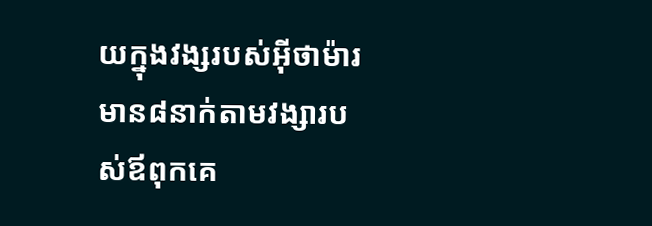យក្នុងវង្សរបស់អ៊ីថាម៉ារ មាន៨នាក់តាមវង្សារបស់ឪពុកគេ